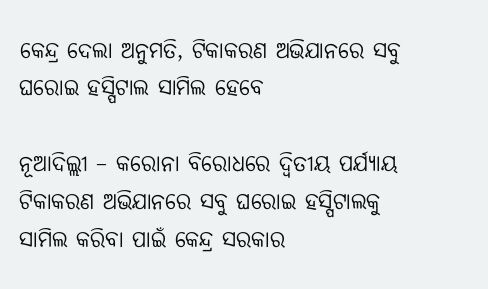କେନ୍ଦ୍ର ଦେଲା ଅନୁମତି, ଟିକାକରଣ ଅଭିଯାନରେ ସବୁ ଘରୋଇ ହସ୍ପିଟାଲ ସାମିଲ ହେବେ

ନୂଆଦିଲ୍ଲୀ – କରୋନା ବିରୋଧରେ ଦ୍ୱିତୀୟ ପର୍ଯ୍ୟାୟ ଟିକାକରଣ ଅଭିଯାନରେ ସବୁ ଘରୋଇ ହସ୍ପିଟାଲକୁ ସାମିଲ କରିବା ପାଇଁ କେନ୍ଦ୍ର ସରକାର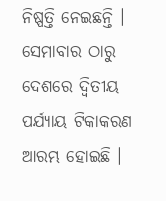ନିଷ୍ପତ୍ତି ନେଇଛନ୍ତି । ସେମାବାର ଠାରୁ ଦେଶରେ ଦ୍ୱିତୀୟ ପର୍ଯ୍ୟାୟ ଟିକାକରଣ ଆରମ୍ଭ ହୋଇଛି ।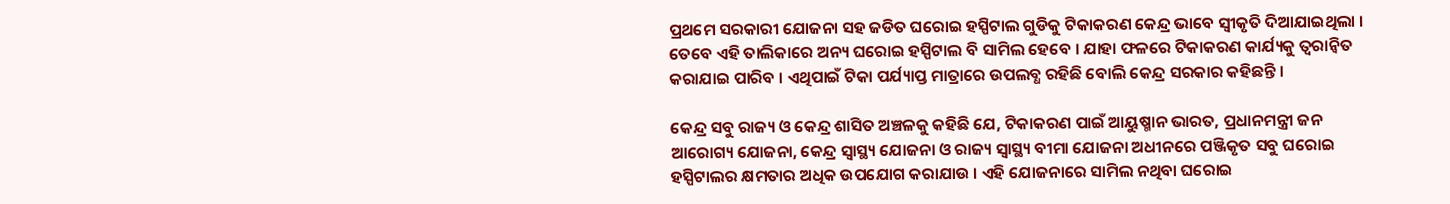ପ୍ରଥମେ ସରକାରୀ ଯୋଜନା ସହ ଜଡିତ ଘରୋଇ ହସ୍ପିଟାଲ ଗୁଡିକୁ ଟିକାକରଣ କେନ୍ଦ୍ର ଭାବେ ସ୍ୱୀକୃତି ଦିଆଯାଇଥିଲା । ତେବେ ଏହି ତାଲିକାରେ ଅନ୍ୟ ଘରୋଇ ହସ୍ପିଟାଲ ବି ସାମିଲ ହେବେ । ଯାହା ଫଳରେ ଟିକାକରଣ କାର୍ଯ୍ୟକୁ ତ୍ୱରାନ୍ୱିତ କରାଯାଇ ପାରିବ । ଏଥିପାଇଁ ଟିକା ପର୍ଯ୍ୟାପ୍ତ ମାତ୍ରାରେ ଉପଲବ୍ଧ ରହିଛି ବୋଲି କେନ୍ଦ୍ର ସରକାର କହିଛନ୍ତି ।

କେନ୍ଦ୍ର ସବୁ ରାଜ୍ୟ ଓ କେନ୍ଦ୍ର ଶାସିତ ଅଞ୍ଚଳକୁ କହିଛି ଯେ, ଟିକାକରଣ ପାଇଁ ଆୟୁଷ୍ମାନ ଭାରତ, ପ୍ରଧାନମନ୍ତ୍ରୀ ଜନ ଆରୋଗ୍ୟ ଯୋଜନା, କେନ୍ଦ୍ର ସ୍ୱାସ୍ଥ୍ୟ ଯୋଜନା ଓ ରାଜ୍ୟ ସ୍ୱାସ୍ଥ୍ୟ ବୀମା ଯୋଜନା ଅଧୀନରେ ପଞ୍ଜିକୃତ ସବୁ ଘରୋଇ ହସ୍ପିଟାଲର କ୍ଷମତାର ଅଧିକ ଉପଯୋଗ କରାଯାଉ । ଏହି ଯୋଜନାରେ ସାମିଲ ନଥିବା ଘରୋଇ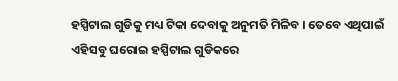ହସ୍ପିଟାଲ ଗୁଡିକୁ ମଧ୍ୟ ଟିକା ଦେବାକୁ ଅନୁମତି ମିଳିବ । ତେବେ ଏଥିପାଇଁ ଏହିସବୁ ଘରୋଇ ହସ୍ପିଟାଲ ଗୁଡିକରେ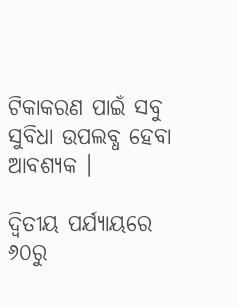ଟିକାକରଣ ପାଇଁ ସବୁ ସୁବିଧା ଉପଲବ୍ଧ ହେବା ଆବଶ୍ୟକ ।

ଦ୍ୱିତୀୟ ପର୍ଯ୍ୟାୟରେ ୬୦ରୁ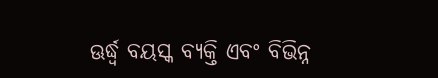ଊର୍ଦ୍ଧ୍ୱ ବୟସ୍କ ବ୍ୟକ୍ତି ଏବଂ ବିଭିନ୍ନ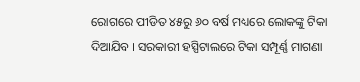ରୋଗରେ ପୀଡିତ ୪୫ରୁ ୬୦ ବର୍ଷ ମଧ୍ୟରେ ଲୋକଙ୍କୁ ଟିକା ଦିଆଯିବ । ସରକାରୀ ହସ୍ପିଟାଲରେ ଟିକା ସମ୍ପୂର୍ଣ୍ଣ ମାଗଣା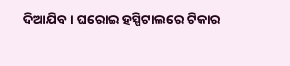ଦିଆଯିବ । ଘରୋଇ ହସ୍ପିଟାଲରେ ଟିକାର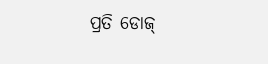ପ୍ରତି ଡୋଜ୍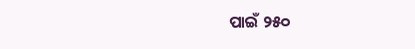ପାଇଁ ୨୫୦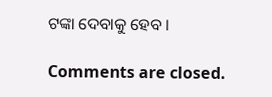ଟଙ୍କା ଦେବାକୁ ହେବ ।

Comments are closed.